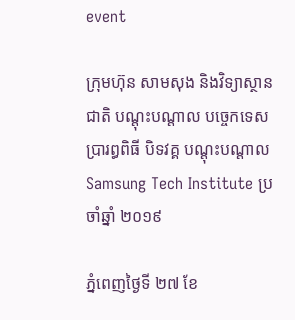event

ក្រុមហ៊ុន សាមសុង និងវិទ្យាស្ថានជាតិ បណ្តុះបណ្តាល បច្ចេកទេស ប្រារព្ធពិធី បិទវគ្គ បណ្តុះបណ្តាល Samsung Tech Institute ប្រចាំឆ្នាំ ២០១៩

ភ្នំពេញថ្ងៃទី ២៧ ខែ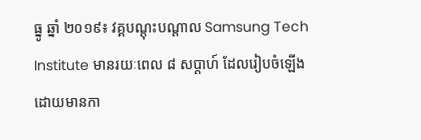ធ្នូ ឆ្នាំ ២០១៩៖ វគ្គបណ្តុះបណ្តាល Samsung Tech Institute មានរយៈពេល ៨ សប្តាហ៍ ដែលរៀបចំឡើង ដោយមានកា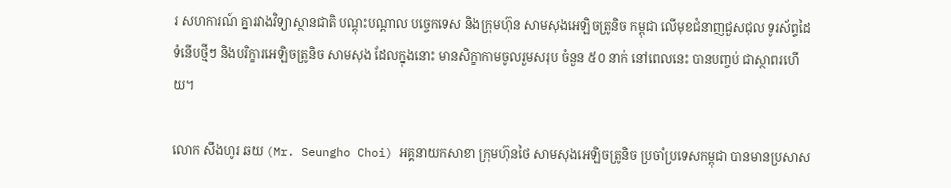រ សហការណ៍ គ្នារវាងវិទ្យាស្ថានជាតិ បណ្តុះបណ្តាល បច្ចេកទេស និងក្រុមហ៊ុន សាមសុងអេឡិចត្រូនិច កម្ពុជា លើមុខជំនាញជួសជុល ទូរស័ព្ទដៃទំនើបថ្មីៗ និងបរិក្ខារអេឡិចត្រូនិច សាមសុង ដែលក្នុងនោះ មានសិក្ខាកាមចូលរួមសរុប ចំនួន ៥០ នាក់ នៅពេលនេះ បានបញ្ចប់ ជាស្ថាពរហើយ។

លោក សឹងហូរ ឆយ (Mr. Seungho Choi) អគ្គនាយកសាខា ក្រុមហ៊ុនថៃ សាមសុងអេឡិចត្រូនិច ប្រចាំប្រទេសកម្ពុជា បានមានប្រសាស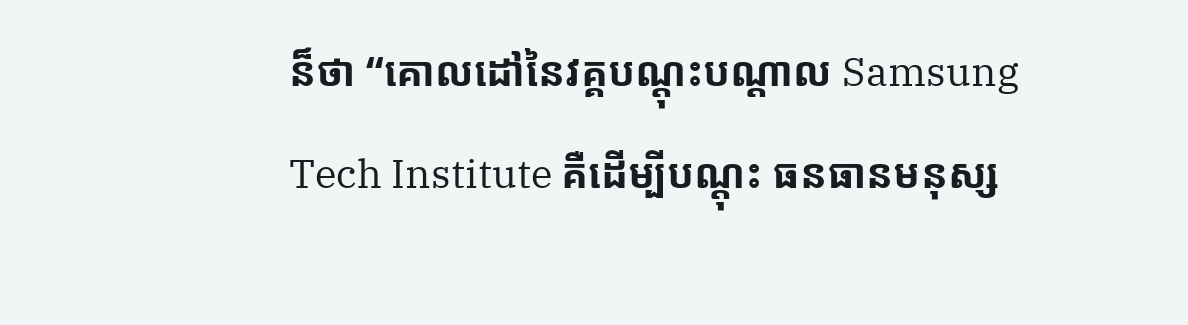ន៏ថា “គោលដៅនៃវគ្គបណ្តុះបណ្តាល Samsung Tech Institute គឺដើម្បីបណ្តុះ ធនធានមនុស្ស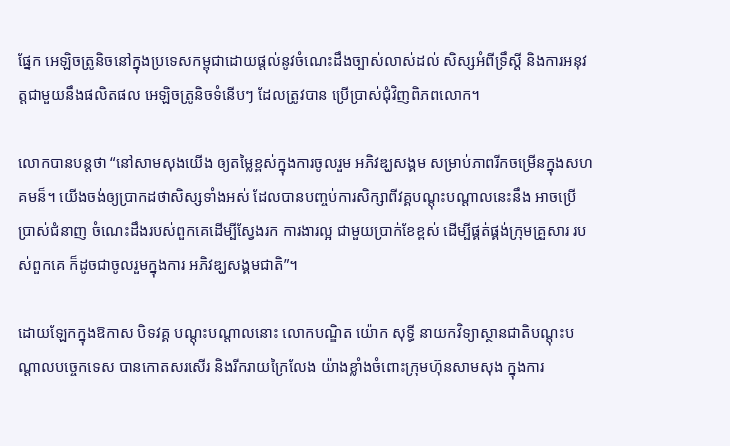ផ្នែក អេឡិចត្រូនិចនៅក្នុងប្រទេសកម្ពុជាដោយផ្តល់នូវចំណេះដឹងច្បាស់លាស់ដល់ សិស្សអំពីទ្រឹស្តី និងការអនុវត្តជាមួយនឹងផលិតផល អេឡិចត្រូនិចទំនើបៗ ដែលត្រូវបាន ប្រើប្រាស់ជុំវិញពិភពលោក។

លោកបានបន្តថា “នៅសាមសុងយើង ឲ្យតម្លៃខ្ពស់ក្នុងការចូលរួម អភិវឌ្ឃសង្គម សម្រាប់ភាពរីកចម្រើនក្នុងសហគមន៏។ យើងចង់ឲ្យប្រាកដថាសិស្សទាំងអស់ ដែលបានបញ្ចប់ការសិក្សាពីវគ្គបណ្តុះបណ្តាលនេះនឹង អាចប្រើប្រាស់ជំនាញ ចំណេះដឹងរបស់ពួកគេដើម្បីស្វែងរក ការងារល្អ ជាមួយប្រាក់ខែខ្ពស់ ដើម្បីផ្គត់ផ្គង់ក្រុមគ្រួសារ របស់ពួកគេ ក៏ដូចជាចូលរួមក្នុងការ អភិវឌ្ឃសង្គមជាតិ”។

ដោយឡែកក្នុងឱកាស បិទវគ្គ បណ្តុះបណ្តាលនោះ លោកបណ្ឌិត យ៉ោក សុទ្ធី នាយកវិទ្យាស្ថានជាតិបណ្តុះបណ្តាលបច្ចេកទេស បានកោតសរសើរ និងរីករាយក្រៃលែង យ៉ាងខ្លាំងចំពោះក្រុមហ៊ុនសាមសុង ក្នុងការ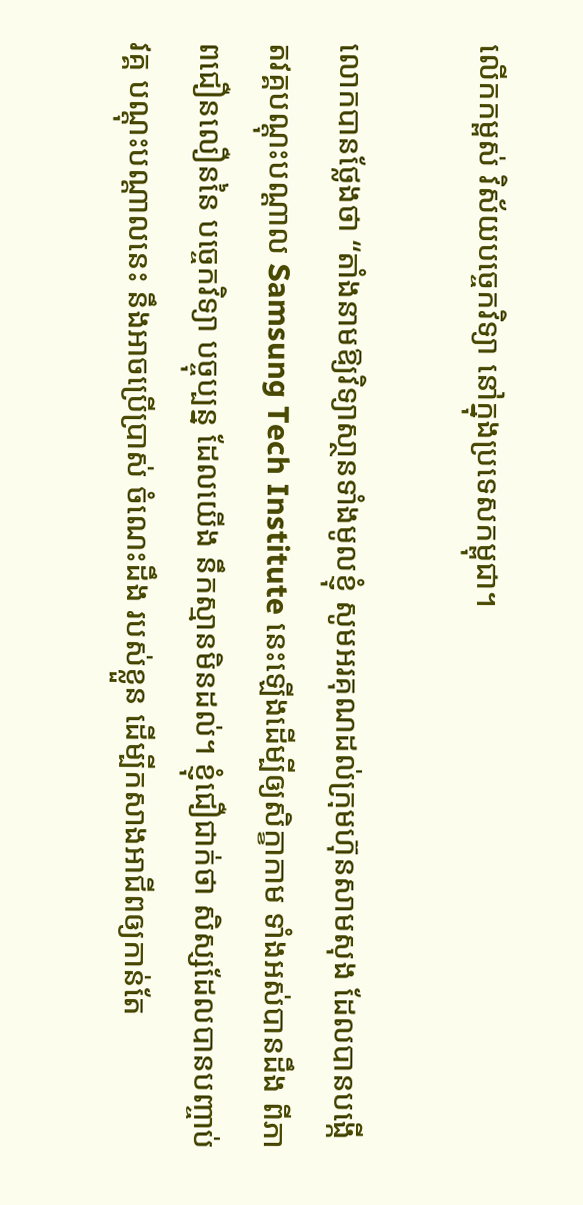លើកកម្ពស់ វិស័យបច្ចេកវិទ្យា នៅក្នុងប្រទេសកម្ពុជា។

លោកបានថ្លែងថា “តាំងនាមឱ្យវិទ្យាសា្ថនទាំងមូលខ្ញុំ សូមអរគុណដល់ក្រុមហ៊ុនសាមសុង ដែលបានបង្កើតវគ្គបណ្តុះបណ្តាល Samsung Tech Institute នេះឡើងដើម្បីឲ្យសិក្ខាកាម ទាំងអស់បានដឹង ពីភាពជឿនលឿននៃ បច្ចេកវិទ្យា បច្ចុប្បន្ន ដែលយើង នឹកស្មានមិនដល់។ ខ្ញុំជឿជាក់ថា សិស្សដែលបានបញ្ចាប់ វគ្គ បណ្តុះបណ្តាលនេះ នឹងអាចប្រើប្រាស់ ចំណេះដឹង របស់ខ្លួន ដើម្បីកសាងអាជីពឲ្យកាន់តែ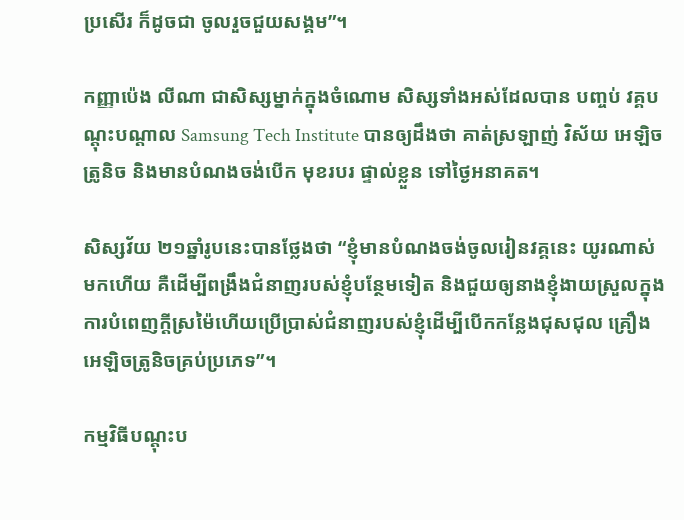ប្រសើរ ក៏ដូចជា ចូលរួចជួយសង្គម”។

កញ្ញាប៉េង លីណា ជាសិស្សម្នាក់ក្នុងចំណោម សិស្សទាំងអស់ដែលបាន បញ្ចប់ វគ្គបណ្តុះបណ្តាល Samsung Tech Institute បានឲ្យដឹងថា គាត់ស្រឡាញ់ វិស័យ អេឡិចត្រូនិច និងមានបំណងចង់បើក មុខរបរ ផ្ទាល់ខ្លួន ទៅថ្ងៃអនាគត។

សិស្សវ័យ ២១ឆ្នាំរូបនេះបានថ្លែងថា “ខ្ញុំមានបំណងចង់ចូលរៀនវគ្គនេះ យូរណាស់មកហើយ គឺដើម្បីពង្រឹងជំនាញរបស់ខ្ញុំបន្ថែមទៀត និងជួយឲ្យនាងខ្ញុំងាយស្រួលក្នុង ការបំពេញក្ដីស្រម៉ៃហើយប្រើប្រាស់ជំនាញរបស់ខ្ញុំដើម្បីបើកកន្លែងជុសជុល គ្រឿងអេឡិចត្រូនិចគ្រប់ប្រភេទ”។

កម្មវិធីបណ្តុះប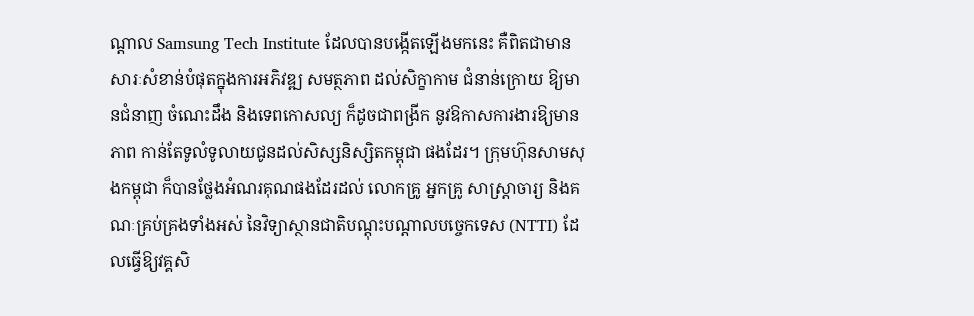ណ្តាល Samsung Tech Institute ដែលបានបង្កើតឡើងមកនេះ គឺពិតជាមានសារៈសំខាន់បំផុតក្នុងការអភិវឌ្ឍ សមត្ថភាព ដល់សិក្ខាកាម ជំនាន់ក្រោយ ឱ្យមានជំនាញ ចំណេះដឹង និងទេពកោសល្យ ក៏ដូចជាពង្រីក នូវឱកាសការងារឱ្យមានភាព កាន់តែទូលំទូលាយជូនដល់សិស្សនិស្សិតកម្ពុជា ផងដែរ។ ក្រុមហ៊ុនសាមសុងកម្ពុជា ក៏បានថ្លែងអំណរគុណផងដែរដល់ លោកគ្រូ អ្នកគ្រូ សាស្ត្រាចារ្យ និងគណៈគ្រប់គ្រងទាំងអស់ នៃវិទ្យាស្ថានជាតិបណ្តុះបណ្តាលបច្ចេកទេស (NTTI) ដែលធ្វើឱ្យវគ្គសិ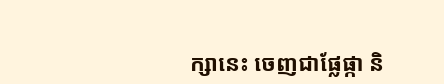ក្សានេះ ចេញជាផ្លែផ្កា និ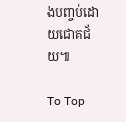ងបញ្ចប់ដោយជោគជ័យ៕

To Top